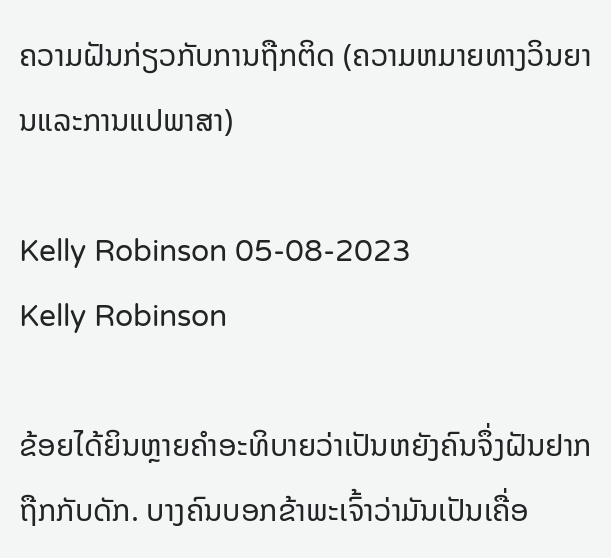ຄວາມຝັນກ່ຽວກັບການຖືກຕິດ (ຄວາມຫມາຍທາງວິນຍານແລະການແປພາສາ)

Kelly Robinson 05-08-2023
Kelly Robinson

ຂ້ອຍໄດ້ຍິນຫຼາຍຄຳອະທິບາຍວ່າເປັນຫຍັງຄົນຈຶ່ງຝັນຢາກຖືກກັບດັກ. ບາງຄົນບອກຂ້າພະເຈົ້າວ່າມັນເປັນເຄື່ອ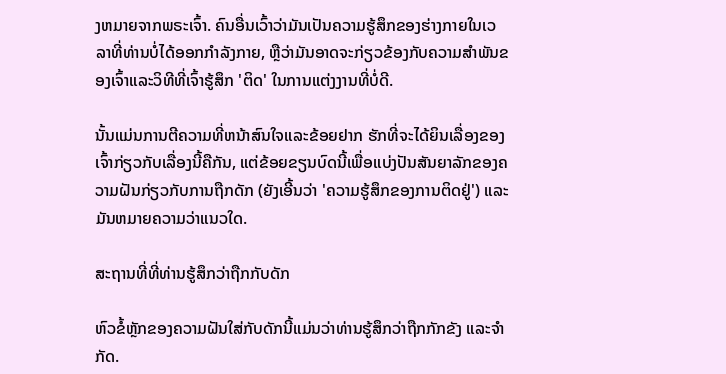ງຫມາຍຈາກພຣະເຈົ້າ. ຄົນອື່ນເວົ້າວ່າມັນເປັນຄວາມຮູ້ສຶກຂອງຮ່າງກາຍໃນເວລາທີ່ທ່ານບໍ່ໄດ້ອອກກໍາລັງກາຍ, ຫຼືວ່າມັນອາດຈະກ່ຽວຂ້ອງກັບຄວາມສໍາພັນຂອງເຈົ້າແລະວິທີທີ່ເຈົ້າຮູ້ສຶກ 'ຕິດ' ໃນການແຕ່ງງານທີ່ບໍ່ດີ.

ນັ້ນແມ່ນການຕີຄວາມທີ່ຫນ້າສົນໃຈແລະຂ້ອຍຢາກ ຮັກທີ່ຈະໄດ້ຍິນເລື່ອງຂອງເຈົ້າກ່ຽວກັບເລື່ອງນີ້ຄືກັນ, ແຕ່ຂ້ອຍຂຽນບົດນີ້ເພື່ອແບ່ງປັນສັນຍາລັກຂອງຄວາມຝັນກ່ຽວກັບການຖືກດັກ (ຍັງເອີ້ນວ່າ 'ຄວາມຮູ້ສຶກຂອງການຕິດຢູ່') ແລະມັນຫມາຍຄວາມວ່າແນວໃດ.

ສະຖານທີ່ທີ່ທ່ານຮູ້ສຶກວ່າຖືກກັບດັກ

ຫົວຂໍ້ຫຼັກຂອງຄວາມຝັນໃສ່ກັບດັກນີ້ແມ່ນວ່າທ່ານຮູ້ສຶກວ່າຖືກກັກຂັງ ແລະຈໍາກັດ.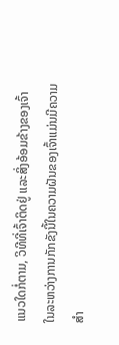ແນວໃດກໍ່ຕາມ, ວິທີທີ່ເຈົ້າຕິດຢູ່ ແລະສິ່ງອ້ອມຂ້າງຂອງເຈົ້າໃນລະຫວ່າງການກັກຂັງນີ້ໃນຄວາມຝັນຂອງເຈົ້າແມ່ນມີຄວາມສຳ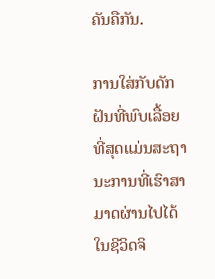ຄັນຄືກັນ.

ການໃສ່ກັບດັກຝັນທີ່ພົບເລື້ອຍທີ່ສຸດແມ່ນສະຖານະການທີ່ເຮົາສາມາດຜ່ານໄປໄດ້ໃນຊີວິດຈິ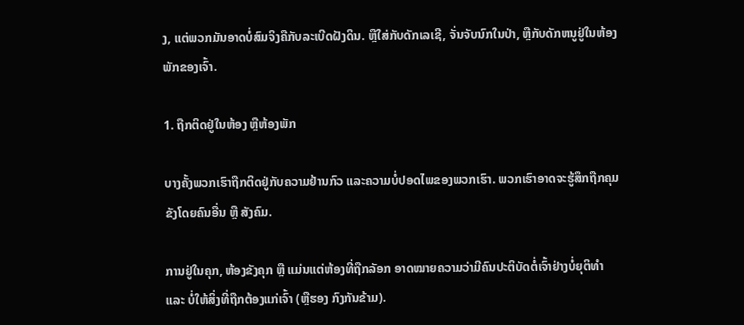ງ, ແຕ່ພວກມັນອາດບໍ່ສົມຈິງຄືກັບລະເບີດຝັງດິນ. ຫຼືໃສ່ກັບດັກເລເຊີ, ຈັ່ນຈັບນົກໃນປ່າ, ຫຼືກັບດັກຫນູຢູ່ໃນຫ້ອງພັກຂອງເຈົ້າ.

1. ຖືກຕິດຢູ່ໃນຫ້ອງ ຫຼືຫ້ອງພັກ

ບາງຄັ້ງພວກເຮົາຖືກຕິດຢູ່ກັບຄວາມຢ້ານກົວ ແລະຄວາມບໍ່ປອດໄພຂອງພວກເຮົາ. ພວກເຮົາອາດຈະຮູ້ສຶກຖືກຄຸມຂັງໂດຍຄົນອື່ນ ຫຼື ສັງຄົມ.

ການຢູ່ໃນຄຸກ, ຫ້ອງຂັງຄຸກ ຫຼື ແມ່ນແຕ່ຫ້ອງທີ່ຖືກລັອກ ອາດໝາຍຄວາມວ່າມີຄົນປະຕິບັດຕໍ່ເຈົ້າຢ່າງບໍ່ຍຸຕິທຳ ແລະ ບໍ່ໃຫ້ສິ່ງທີ່ຖືກຕ້ອງແກ່ເຈົ້າ (ຫຼືຮອງ ກົງກັນຂ້າມ).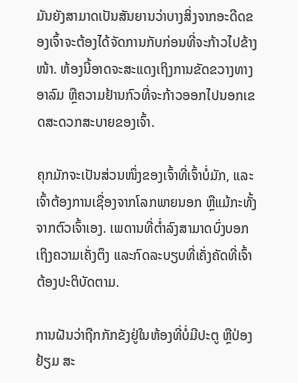ມັນຍັງສາມາດເປັນສັນຍານວ່າບາງສິ່ງຈາກອະດີດຂອງເຈົ້າຈະຕ້ອງໄດ້ຈັດການກັບກ່ອນທີ່ຈະກ້າວໄປຂ້າງໜ້າ. ຫ້ອງນີ້ອາດຈະສະແດງເຖິງການຂັດຂວາງທາງອາລົມ ຫຼືຄວາມຢ້ານກົວທີ່ຈະກ້າວອອກໄປນອກເຂດສະດວກສະບາຍຂອງເຈົ້າ.

ຄຸກມັກຈະເປັນສ່ວນໜຶ່ງຂອງເຈົ້າທີ່ເຈົ້າບໍ່ມັກ, ແລະເຈົ້າຕ້ອງການເຊື່ອງຈາກໂລກພາຍນອກ ຫຼືແມ້ກະທັ້ງຈາກຕົວເຈົ້າເອງ. ເພດານທີ່ຕ່ຳລົງສາມາດບົ່ງບອກເຖິງຄວາມເຄັ່ງຕຶງ ແລະກົດລະບຽບທີ່ເຄັ່ງຄັດທີ່ເຈົ້າຕ້ອງປະຕິບັດຕາມ.

ການຝັນວ່າຖືກກັກຂັງຢູ່ໃນຫ້ອງທີ່ບໍ່ມີປະຕູ ຫຼືປ່ອງຢ້ຽມ ສະ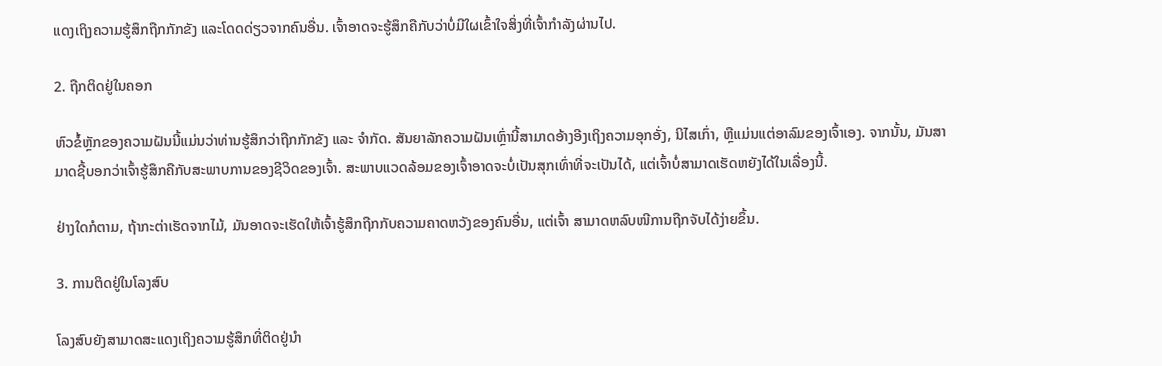ແດງເຖິງຄວາມຮູ້ສຶກຖືກກັກຂັງ ແລະໂດດດ່ຽວຈາກຄົນອື່ນ. ເຈົ້າອາດຈະຮູ້ສຶກຄືກັບວ່າບໍ່ມີໃຜເຂົ້າໃຈສິ່ງທີ່ເຈົ້າກໍາລັງຜ່ານໄປ.

2. ຖືກຕິດຢູ່ໃນຄອກ

ຫົວຂໍ້ຫຼັກຂອງຄວາມຝັນນີ້ແມ່ນວ່າທ່ານຮູ້ສຶກວ່າຖືກກັກຂັງ ແລະ ຈຳກັດ. ສັນຍາລັກຄວາມຝັນເຫຼົ່ານີ້ສາມາດອ້າງອີງເຖິງຄວາມອຸກອັ່ງ, ນິໄສເກົ່າ, ຫຼືແມ່ນແຕ່ອາລົມຂອງເຈົ້າເອງ. ຈາກນັ້ນ, ມັນສາມາດຊີ້ບອກວ່າເຈົ້າຮູ້ສຶກຄືກັບສະພາບການຂອງຊີວິດຂອງເຈົ້າ. ສະພາບແວດລ້ອມຂອງເຈົ້າອາດຈະບໍ່ເປັນສຸກເທົ່າທີ່ຈະເປັນໄດ້, ແຕ່ເຈົ້າບໍ່ສາມາດເຮັດຫຍັງໄດ້ໃນເລື່ອງນີ້.

ຢ່າງໃດກໍຕາມ, ຖ້າກະຕ່າເຮັດຈາກໄມ້, ມັນອາດຈະເຮັດໃຫ້ເຈົ້າຮູ້ສຶກຖືກກັບຄວາມຄາດຫວັງຂອງຄົນອື່ນ, ແຕ່ເຈົ້າ ສາມາດຫລົບໜີການຖືກຈັບໄດ້ງ່າຍຂຶ້ນ.

3. ການຕິດຢູ່ໃນໂລງສົບ

ໂລງສົບຍັງສາມາດສະແດງເຖິງຄວາມຮູ້ສຶກທີ່ຕິດຢູ່ນຳ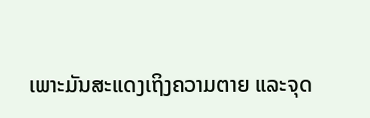ເພາະມັນສະແດງເຖິງຄວາມຕາຍ ແລະຈຸດ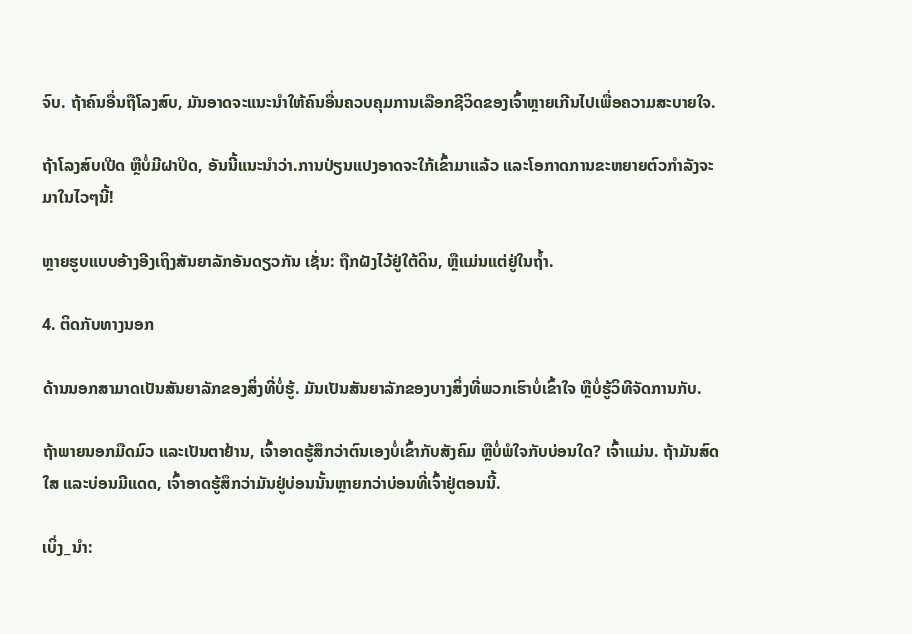ຈົບ. ຖ້າຄົນອື່ນຖືໂລງສົບ, ມັນອາດຈະແນະນຳໃຫ້ຄົນອື່ນຄວບຄຸມການເລືອກຊີວິດຂອງເຈົ້າຫຼາຍເກີນໄປເພື່ອຄວາມສະບາຍໃຈ.

ຖ້າໂລງສົບເປີດ ຫຼືບໍ່ມີຝາປິດ, ອັນນີ້ແນະນຳວ່າ.ການປ່ຽນແປງອາດຈະໃກ້ເຂົ້າມາແລ້ວ ແລະໂອກາດການຂະຫຍາຍຕົວກຳລັງຈະມາໃນໄວໆນີ້!

ຫຼາຍຮູບແບບອ້າງອີງເຖິງສັນຍາລັກອັນດຽວກັນ ເຊັ່ນ: ຖືກຝັງໄວ້ຢູ່ໃຕ້ດິນ, ຫຼືແມ່ນແຕ່ຢູ່ໃນຖໍ້າ.

4. ຕິດກັບທາງນອກ

ດ້ານນອກສາມາດເປັນສັນຍາລັກຂອງສິ່ງທີ່ບໍ່ຮູ້. ມັນເປັນສັນຍາລັກຂອງບາງສິ່ງທີ່ພວກເຮົາບໍ່ເຂົ້າໃຈ ຫຼືບໍ່ຮູ້ວິທີຈັດການກັບ.

ຖ້າພາຍນອກມືດມົວ ແລະເປັນຕາຢ້ານ, ເຈົ້າອາດຮູ້ສຶກວ່າຕົນເອງບໍ່ເຂົ້າກັບສັງຄົມ ຫຼືບໍ່ພໍໃຈກັບບ່ອນໃດ? ເຈົ້າແມ່ນ. ຖ້າມັນສົດໃສ ແລະບ່ອນມີແດດ, ເຈົ້າອາດຮູ້ສຶກວ່າມັນຢູ່ບ່ອນນັ້ນຫຼາຍກວ່າບ່ອນທີ່ເຈົ້າຢູ່ຕອນນີ້.

ເບິ່ງ_ນຳ: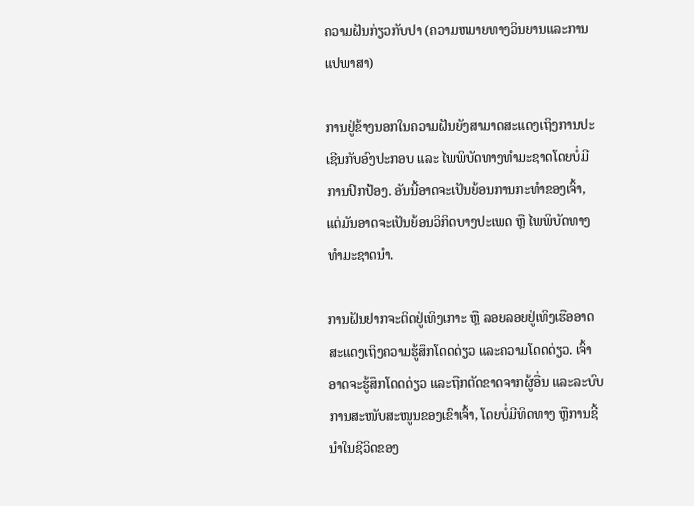ຄວາມຝັນກ່ຽວກັບປາ (ຄວາມຫມາຍທາງວິນຍານແລະການແປພາສາ)

ການຢູ່ຂ້າງນອກໃນຄວາມຝັນຍັງສາມາດສະແດງເຖິງການປະເຊີນກັບອົງປະກອບ ແລະ ໄພພິບັດທາງທໍາມະຊາດໂດຍບໍ່ມີການປົກປ້ອງ. ອັນນີ້ອາດຈະເປັນຍ້ອນການກະທຳຂອງເຈົ້າ, ແຕ່ມັນອາດຈະເປັນຍ້ອນວິກິດບາງປະເພດ ຫຼື ໄພພິບັດທາງທຳມະຊາດນຳ.

ການຝັນຢາກຈະຕິດຢູ່ເທິງເກາະ ຫຼື ລອຍລອຍຢູ່ເທິງເຮືອອາດສະແດງເຖິງຄວາມຮູ້ສຶກໂດດດ່ຽວ ແລະຄວາມໂດດດ່ຽວ. ເຈົ້າອາດຈະຮູ້ສຶກໂດດດ່ຽວ ແລະຖືກຕັດຂາດຈາກຜູ້ອື່ນ ແລະລະບົບການສະໜັບສະໜູນຂອງເຂົາເຈົ້າ, ໂດຍບໍ່ມີທິດທາງ ຫຼືການຊີ້ນໍາໃນຊີວິດຂອງ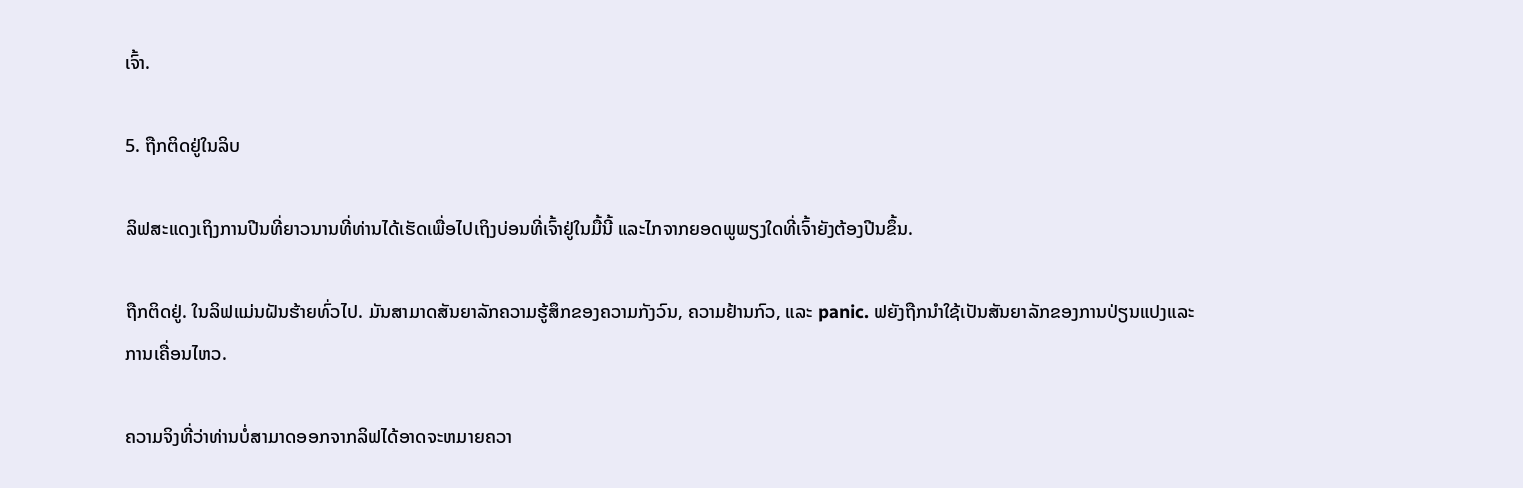ເຈົ້າ.

5. ຖືກຕິດຢູ່ໃນລິບ

ລິຟສະແດງເຖິງການປີນທີ່ຍາວນານທີ່ທ່ານໄດ້ເຮັດເພື່ອໄປເຖິງບ່ອນທີ່ເຈົ້າຢູ່ໃນມື້ນີ້ ແລະໄກຈາກຍອດພູພຽງໃດທີ່ເຈົ້າຍັງຕ້ອງປີນຂຶ້ນ.

ຖືກຕິດຢູ່. ໃນລິຟແມ່ນຝັນຮ້າຍທົ່ວໄປ. ມັນສາມາດສັນຍາລັກຄວາມຮູ້ສຶກຂອງຄວາມກັງວົນ, ຄວາມຢ້ານກົວ, ແລະ panic. ຟຍັງຖືກນໍາໃຊ້ເປັນສັນຍາລັກຂອງການປ່ຽນແປງແລະການເຄື່ອນໄຫວ.

ຄວາມຈິງທີ່ວ່າທ່ານບໍ່ສາມາດອອກຈາກລິຟໄດ້ອາດຈະຫມາຍຄວາ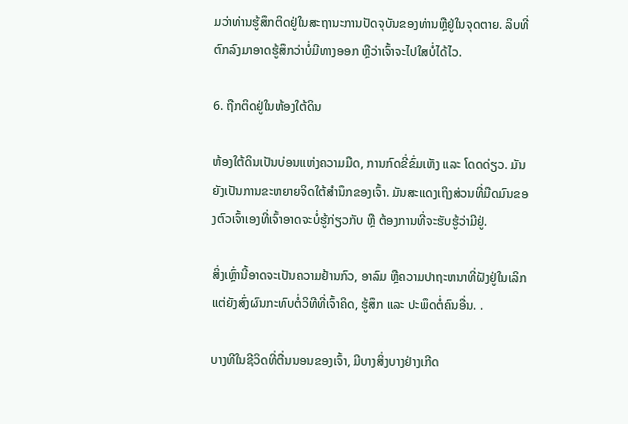ມວ່າທ່ານຮູ້ສຶກຕິດຢູ່ໃນສະຖານະການປັດຈຸບັນຂອງທ່ານຫຼືຢູ່ໃນຈຸດຕາຍ. ລິບທີ່ຕົກລົງມາອາດຮູ້ສຶກວ່າບໍ່ມີທາງອອກ ຫຼືວ່າເຈົ້າຈະໄປໃສບໍ່ໄດ້ໄວ.

6. ຖືກຕິດຢູ່ໃນຫ້ອງໃຕ້ດິນ

ຫ້ອງໃຕ້ດິນເປັນບ່ອນແຫ່ງຄວາມມືດ, ການກົດຂີ່ຂົ່ມເຫັງ ແລະ ໂດດດ່ຽວ. ມັນຍັງເປັນການຂະຫຍາຍຈິດໃຕ້ສຳນຶກຂອງເຈົ້າ. ມັນສະແດງເຖິງສ່ວນທີ່ມືດມົນຂອງຕົວເຈົ້າເອງທີ່ເຈົ້າອາດຈະບໍ່ຮູ້ກ່ຽວກັບ ຫຼື ຕ້ອງການທີ່ຈະຮັບຮູ້ວ່າມີຢູ່.

ສິ່ງເຫຼົ່ານີ້ອາດຈະເປັນຄວາມຢ້ານກົວ, ອາລົມ ຫຼືຄວາມປາຖະຫນາທີ່ຝັງຢູ່ໃນເລິກແຕ່ຍັງສົ່ງຜົນກະທົບຕໍ່ວິທີທີ່ເຈົ້າຄິດ, ຮູ້ສຶກ ແລະ ປະພຶດຕໍ່ຄົນອື່ນ. .

ບາງທີໃນຊີວິດທີ່ຕື່ນນອນຂອງເຈົ້າ, ມີບາງສິ່ງບາງຢ່າງເກີດ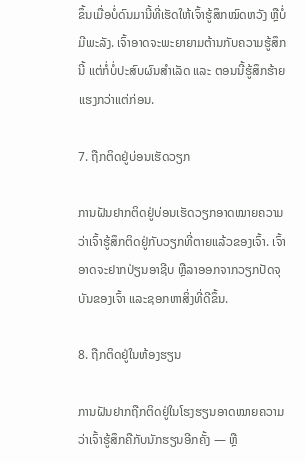ຂຶ້ນເມື່ອບໍ່ດົນມານີ້ທີ່ເຮັດໃຫ້ເຈົ້າຮູ້ສຶກໝົດຫວັງ ຫຼືບໍ່ມີພະລັງ. ເຈົ້າອາດຈະພະຍາຍາມຕ້ານກັບຄວາມຮູ້ສຶກນີ້ ແຕ່ກໍ່ບໍ່ປະສົບຜົນສຳເລັດ ແລະ ຕອນນີ້ຮູ້ສຶກຮ້າຍແຮງກວ່າແຕ່ກ່ອນ.

7. ຖືກຕິດຢູ່ບ່ອນເຮັດວຽກ

ການຝັນຢາກຕິດຢູ່ບ່ອນເຮັດວຽກອາດໝາຍຄວາມວ່າເຈົ້າຮູ້ສຶກຕິດຢູ່ກັບວຽກທີ່ຕາຍແລ້ວຂອງເຈົ້າ. ເຈົ້າອາດຈະຢາກປ່ຽນອາຊີບ ຫຼືລາອອກຈາກວຽກປັດຈຸບັນຂອງເຈົ້າ ແລະຊອກຫາສິ່ງທີ່ດີຂຶ້ນ.

8. ຖືກຕິດຢູ່ໃນຫ້ອງຮຽນ

ການຝັນຢາກຖືກຕິດຢູ່ໃນໂຮງຮຽນອາດໝາຍຄວາມວ່າເຈົ້າຮູ້ສຶກຄືກັບນັກຮຽນອີກຄັ້ງ — ຫຼື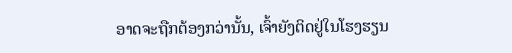ອາດຈະຖືກຕ້ອງກວ່ານັ້ນ, ເຈົ້າຍັງຕິດຢູ່ໃນໂຮງຮຽນ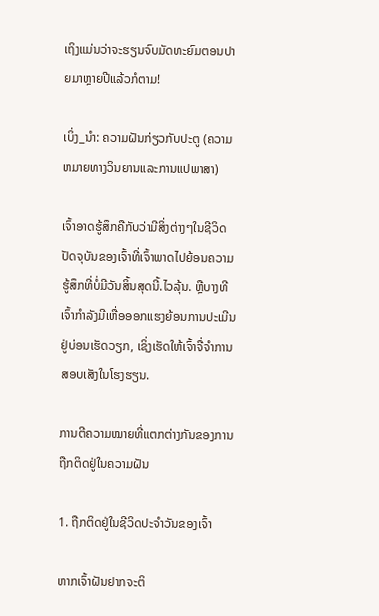ເຖິງແມ່ນວ່າຈະຮຽນຈົບມັດທະຍົມຕອນປາຍມາຫຼາຍປີແລ້ວກໍຕາມ!

ເບິ່ງ_ນຳ: ຄວາມຝັນກ່ຽວກັບປະຕູ (ຄວາມຫມາຍທາງວິນຍານແລະການແປພາສາ)

ເຈົ້າອາດຮູ້ສຶກຄືກັບວ່າມີສິ່ງຕ່າງໆໃນຊີວິດປັດຈຸບັນຂອງເຈົ້າທີ່ເຈົ້າພາດໄປຍ້ອນຄວາມຮູ້ສຶກທີ່ບໍ່ມີວັນສິ້ນສຸດນີ້.ໄວລຸ້ນ. ຫຼືບາງທີເຈົ້າກຳລັງມີເຫື່ອອອກແຮງຍ້ອນການປະເມີນຢູ່ບ່ອນເຮັດວຽກ, ເຊິ່ງເຮັດໃຫ້ເຈົ້າຈື່ຈຳການສອບເສັງໃນໂຮງຮຽນ.

ການຕີຄວາມໝາຍທີ່ແຕກຕ່າງກັນຂອງການຖືກຕິດຢູ່ໃນຄວາມຝັນ

1. ຖືກຕິດຢູ່ໃນຊີວິດປະຈໍາວັນຂອງເຈົ້າ

ຫາກເຈົ້າຝັນຢາກຈະຕິ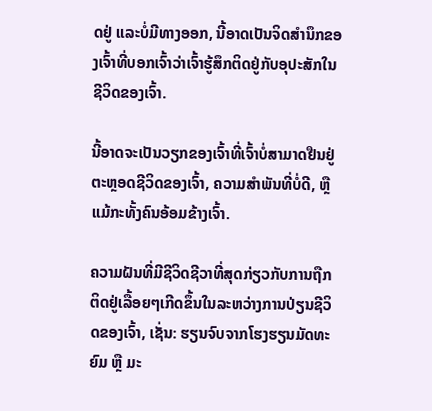ດຢູ່ ແລະບໍ່ມີທາງອອກ, ນີ້ອາດເປັນຈິດສຳນຶກຂອງເຈົ້າທີ່ບອກເຈົ້າວ່າເຈົ້າຮູ້ສຶກຕິດຢູ່ກັບອຸປະສັກໃນຊີວິດຂອງເຈົ້າ.

ນີ້ອາດຈະເປັນວຽກຂອງເຈົ້າທີ່ເຈົ້າບໍ່ສາມາດຢືນຢູ່ຕະຫຼອດຊີວິດຂອງເຈົ້າ, ຄວາມສໍາພັນທີ່ບໍ່ດີ, ຫຼືແມ້ກະທັ້ງຄົນອ້ອມຂ້າງເຈົ້າ.

ຄວາມຝັນທີ່ມີຊີວິດຊີວາທີ່ສຸດກ່ຽວກັບການຖືກຕິດຢູ່ເລື້ອຍໆເກີດຂຶ້ນໃນລະຫວ່າງການປ່ຽນຊີວິດຂອງເຈົ້າ, ເຊັ່ນ: ຮຽນຈົບຈາກໂຮງຮຽນມັດທະຍົມ ຫຼື ມະ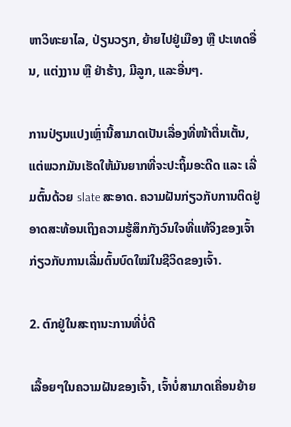ຫາວິທະຍາໄລ, ປ່ຽນວຽກ, ຍ້າຍໄປຢູ່ເມືອງ ຫຼື ປະເທດອື່ນ, ແຕ່ງງານ ຫຼື ຢ່າຮ້າງ, ມີລູກ, ແລະອື່ນໆ.

ການປ່ຽນແປງເຫຼົ່ານີ້ສາມາດເປັນເລື່ອງທີ່ໜ້າຕື່ນເຕັ້ນ, ແຕ່ພວກມັນເຮັດໃຫ້ມັນຍາກທີ່ຈະປະຖິ້ມອະດີດ ແລະ ເລີ່ມຕົ້ນດ້ວຍ slate ສະອາດ. ຄວາມຝັນກ່ຽວກັບການຕິດຢູ່ອາດສະທ້ອນເຖິງຄວາມຮູ້ສຶກກັງວົນໃຈທີ່ແທ້ຈິງຂອງເຈົ້າກ່ຽວກັບການເລີ່ມຕົ້ນບົດໃໝ່ໃນຊີວິດຂອງເຈົ້າ.

2. ຕົກຢູ່ໃນສະຖານະການທີ່ບໍ່ດີ

ເລື້ອຍໆໃນຄວາມຝັນຂອງເຈົ້າ, ເຈົ້າບໍ່ສາມາດເຄື່ອນຍ້າຍ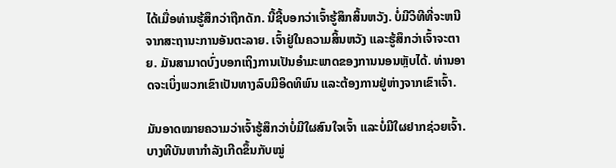ໄດ້ເມື່ອທ່ານຮູ້ສຶກວ່າຖືກດັກ. ນີ້ຊີ້ບອກວ່າເຈົ້າຮູ້ສຶກສິ້ນຫວັງ. ບໍ່ມີວິທີທີ່ຈະຫນີຈາກສະຖານະການອັນຕະລາຍ. ເຈົ້າຢູ່ໃນຄວາມສິ້ນຫວັງ ແລະຮູ້ສຶກວ່າເຈົ້າຈະຕາຍ. ມັນສາມາດບົ່ງບອກເຖິງການເປັນອຳມະພາດຂອງການນອນຫຼັບໄດ້. ທ່ານອາດຈະເບິ່ງພວກເຂົາເປັນທາງລົບມີອິດທິພົນ ແລະຕ້ອງການຢູ່ຫ່າງຈາກເຂົາເຈົ້າ.

ມັນອາດໝາຍຄວາມວ່າເຈົ້າຮູ້ສຶກວ່າບໍ່ມີໃຜສົນໃຈເຈົ້າ ແລະບໍ່ມີໃຜຢາກຊ່ວຍເຈົ້າ. ບາງທີບັນຫາກຳລັງເກີດຂຶ້ນກັບໝູ່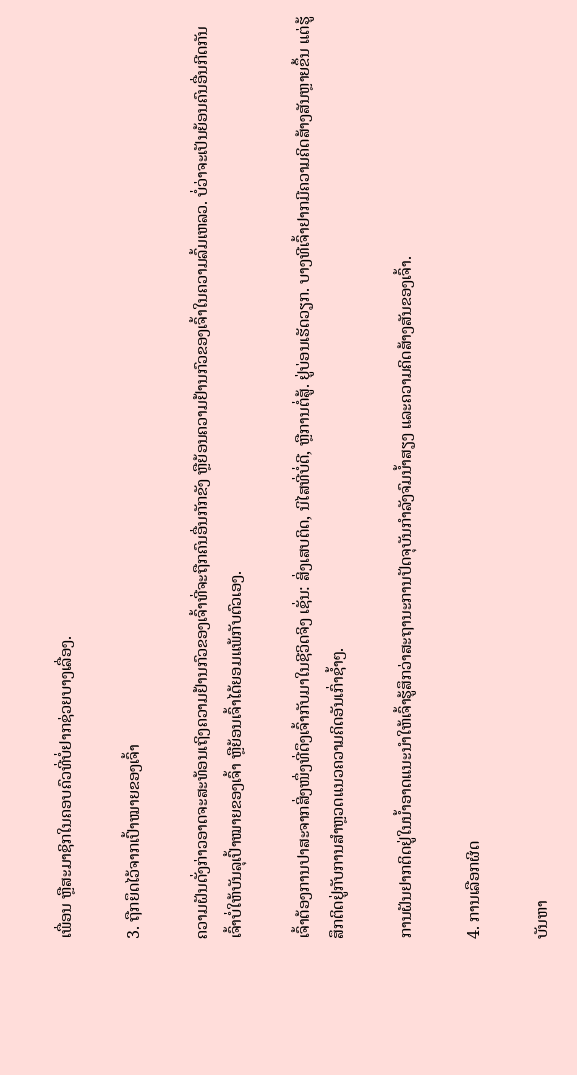ເພື່ອນ ຫຼືສະມາຊິກໃນຄອບຄົວທີ່ບໍ່ຢາກຊ່ວຍບາງເລື່ອງ.

3. ຖືກຍຶດໄວ້ຈາກເປົ້າໝາຍຂອງເຈົ້າ

ຄວາມຝັນດັ່ງກ່າວອາດຈະສະທ້ອນເຖິງຄວາມຢ້ານກົວຂອງເຈົ້າທີ່ຈະຖືກຄົນອື່ນກັກຂັງ ຫຼືຍ້ອນຄວາມຢ້ານກົວຂອງເຈົ້າໃນຄວາມລົ້ມເຫລວ. ບໍ່ວ່າຈະເປັນຍ້ອນຄົນອື່ນກີດກັນເຈົ້າບໍ່ໃຫ້ບັນລຸເປົ້າໝາຍຂອງເຈົ້າ ຫຼືຍ້ອນເຈົ້າໄດ້ຍອມແພ້ກັບຕົວເອງ.

ເຈົ້າຕ້ອງການປາສະຈາກສິ່ງໜຶ່ງທີ່ດຶງເຈົ້າກັບມາໃນຊີວິດຈິງ ເຊັ່ນ: ສິ່ງເສບຕິດ, ນິໄສທີ່ບໍ່ດີ, ຫຼືການຕໍ່ສູ້. ຢູ່ບ່ອນເຮັດວຽກ. ບາງທີເຈົ້າຢາກມີຄວາມຄິດສ້າງສັນຫຼາຍຂຶ້ນ ແຕ່ຮູ້ສຶກຕິດຢູ່ກັບການສຳຫຼວດແນວຄວາມຄິດອັນເກົ່າຊ້ຳໆ.

ການຝັນຢາກຕິດຢູ່ໃນນ້ຳອາດແນະນຳໃຫ້ເຈົ້າຮູ້ສຶກວ່າສະຖານະການປັດຈຸບັນກຳລັງຈົມນ້ຳສຽງ ແລະຄວາມຄິດສ້າງສັນຂອງເຈົ້າ.

4. ການເລືອກຜິດ

ບັນຫາ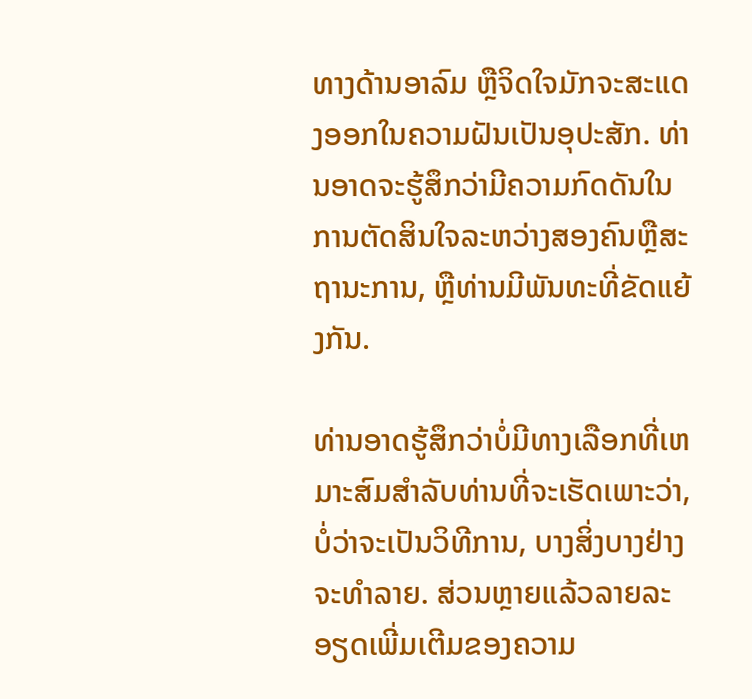ທາງດ້ານອາລົມ ຫຼືຈິດໃຈມັກຈະສະແດງອອກໃນຄວາມຝັນເປັນອຸປະສັກ. ທ່ານອາດຈະຮູ້ສຶກວ່າມີຄວາມກົດດັນໃນການຕັດສິນໃຈລະຫວ່າງສອງຄົນຫຼືສະຖານະການ, ຫຼືທ່ານມີພັນທະທີ່ຂັດແຍ້ງກັນ.

ທ່ານອາດຮູ້ສຶກວ່າບໍ່ມີທາງເລືອກທີ່ເຫມາະສົມສໍາລັບທ່ານທີ່ຈະເຮັດເພາະວ່າ, ບໍ່ວ່າຈະເປັນວິທີການ, ບາງສິ່ງບາງຢ່າງຈະທໍາລາຍ. ສ່ວນຫຼາຍແລ້ວລາຍລະອຽດເພີ່ມເຕີມຂອງຄວາມ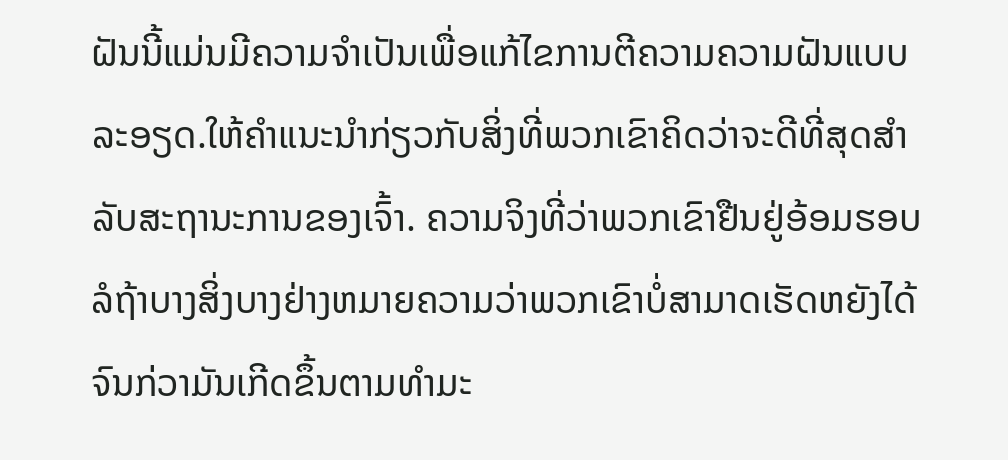ຝັນນີ້ແມ່ນມີຄວາມຈໍາເປັນເພື່ອແກ້ໄຂການຕີຄວາມຄວາມຝັນແບບລະອຽດ.ໃຫ້ຄໍາແນະນໍາກ່ຽວກັບສິ່ງທີ່ພວກເຂົາຄິດວ່າຈະດີທີ່ສຸດສໍາລັບສະຖານະການຂອງເຈົ້າ. ຄວາມຈິງທີ່ວ່າພວກເຂົາຢືນຢູ່ອ້ອມຮອບລໍຖ້າບາງສິ່ງບາງຢ່າງຫມາຍຄວາມວ່າພວກເຂົາບໍ່ສາມາດເຮັດຫຍັງໄດ້ຈົນກ່ວາມັນເກີດຂຶ້ນຕາມທໍາມະ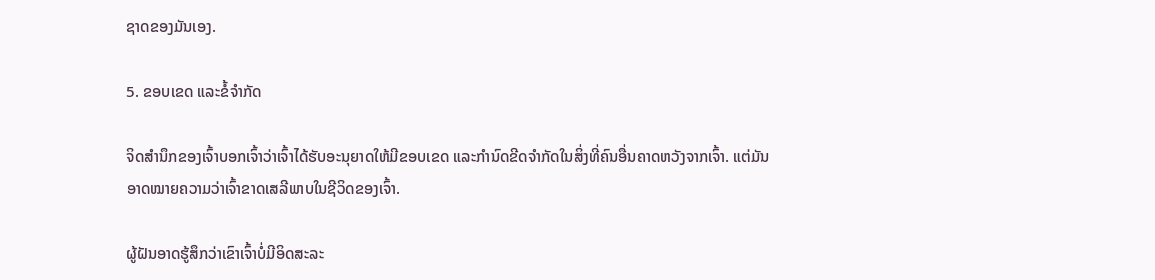ຊາດຂອງມັນເອງ.

5. ຂອບເຂດ ແລະຂໍ້ຈຳກັດ

ຈິດສຳນຶກຂອງເຈົ້າບອກເຈົ້າວ່າເຈົ້າໄດ້ຮັບອະນຸຍາດໃຫ້ມີຂອບເຂດ ແລະກຳນົດຂີດຈຳກັດໃນສິ່ງທີ່ຄົນອື່ນຄາດຫວັງຈາກເຈົ້າ. ແຕ່ມັນອາດໝາຍຄວາມວ່າເຈົ້າຂາດເສລີພາບໃນຊີວິດຂອງເຈົ້າ.

ຜູ້ຝັນອາດຮູ້ສຶກວ່າເຂົາເຈົ້າບໍ່ມີອິດສະລະ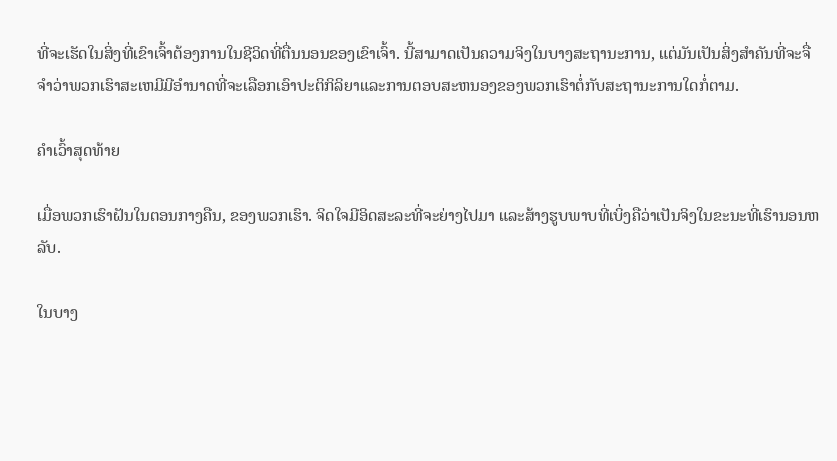ທີ່ຈະເຮັດໃນສິ່ງທີ່ເຂົາເຈົ້າຕ້ອງການໃນຊີວິດທີ່ຕື່ນນອນຂອງເຂົາເຈົ້າ. ນີ້ສາມາດເປັນຄວາມຈິງໃນບາງສະຖານະການ, ແຕ່ມັນເປັນສິ່ງສໍາຄັນທີ່ຈະຈື່ຈໍາວ່າພວກເຮົາສະເຫມີມີອໍານາດທີ່ຈະເລືອກເອົາປະຕິກິລິຍາແລະການຕອບສະຫນອງຂອງພວກເຮົາຕໍ່ກັບສະຖານະການໃດກໍ່ຕາມ.

ຄໍາເວົ້າສຸດທ້າຍ

ເມື່ອພວກເຮົາຝັນໃນຕອນກາງຄືນ, ຂອງພວກເຮົາ. ຈິດໃຈມີອິດສະລະທີ່ຈະຍ່າງໄປມາ ແລະສ້າງຮູບພາບທີ່ເບິ່ງຄືວ່າເປັນຈິງໃນຂະນະທີ່ເຮົານອນຫລັບ.

ໃນບາງ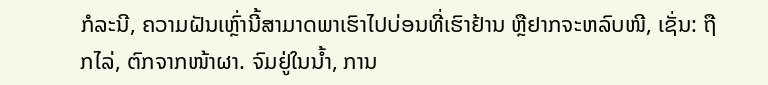ກໍລະນີ, ຄວາມຝັນເຫຼົ່ານີ້ສາມາດພາເຮົາໄປບ່ອນທີ່ເຮົາຢ້ານ ຫຼືຢາກຈະຫລົບໜີ, ເຊັ່ນ: ຖືກໄລ່, ຕົກຈາກໜ້າຜາ. ຈົມຢູ່ໃນນ້ຳ, ການ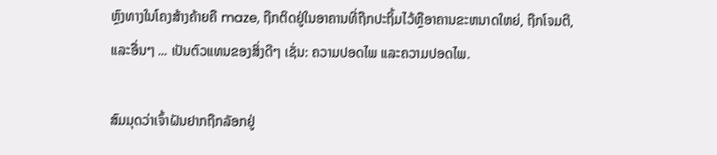ຫຼົງທາງໃນໂຄງສ້າງຄ້າຍຄື maze, ຖືກຕິດຢູ່ໃນອາຄານທີ່ຖືກປະຖິ້ມໄວ້ຫຼືອາຄານຂະຫນາດໃຫຍ່, ຖືກໂຈມຕີ, ແລະອື່ນໆ ... ເປັນຕົວແທນຂອງສິ່ງດີໆ ເຊັ່ນ: ຄວາມປອດໄພ ແລະຄວາມປອດໄພ.

ສົມມຸດວ່າເຈົ້າຝັນຢາກຖືກລັອກຢູ່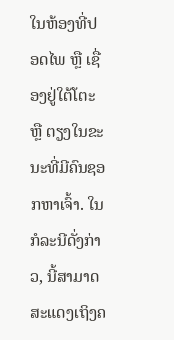ໃນຫ້ອງທີ່ປອດໄພ ຫຼື ເຊື່ອງຢູ່ໃຕ້ໂຕະ ຫຼື ຕຽງໃນຂະນະທີ່ມີຄົນຊອກຫາເຈົ້າ. ໃນກໍລະນີດັ່ງກ່າວ, ນີ້ສາມາດສະແດງເຖິງຄ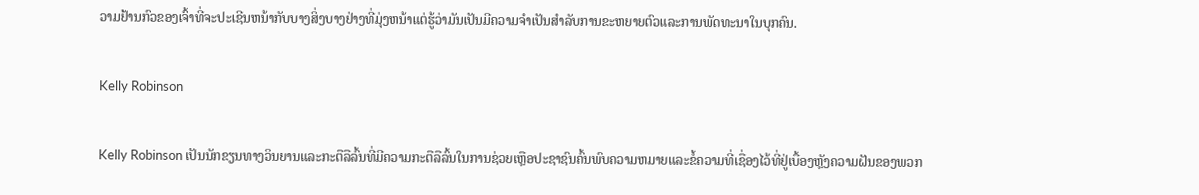ວາມຢ້ານກົວຂອງເຈົ້າທີ່ຈະປະເຊີນຫນ້າກັບບາງສິ່ງບາງຢ່າງທີ່ມຸ່ງຫນ້າແຕ່ຮູ້ວ່າມັນເປັນມີຄວາມຈໍາເປັນສໍາລັບການຂະຫຍາຍຕົວແລະການພັດທະນາໃນບຸກຄົນ.

Kelly Robinson

Kelly Robinson ເປັນນັກຂຽນທາງວິນຍານແລະກະຕືລືລົ້ນທີ່ມີຄວາມກະຕືລືລົ້ນໃນການຊ່ວຍເຫຼືອປະຊາຊົນຄົ້ນພົບຄວາມຫມາຍແລະຂໍ້ຄວາມທີ່ເຊື່ອງໄວ້ທີ່ຢູ່ເບື້ອງຫຼັງຄວາມຝັນຂອງພວກ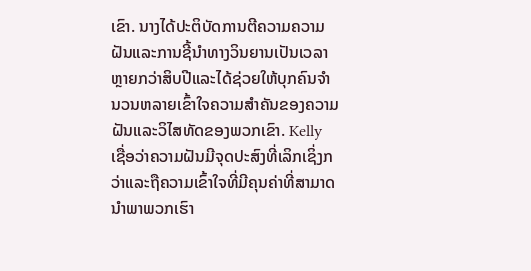ເຂົາ. ນາງໄດ້ປະຕິບັດການຕີຄວາມຄວາມຝັນແລະການຊີ້ນໍາທາງວິນຍານເປັນເວລາຫຼາຍກວ່າສິບປີແລະໄດ້ຊ່ວຍໃຫ້ບຸກຄົນຈໍານວນຫລາຍເຂົ້າໃຈຄວາມສໍາຄັນຂອງຄວາມຝັນແລະວິໄສທັດຂອງພວກເຂົາ. Kelly ເຊື່ອວ່າຄວາມຝັນມີຈຸດປະສົງທີ່ເລິກເຊິ່ງກວ່າແລະຖືຄວາມເຂົ້າໃຈທີ່ມີຄຸນຄ່າທີ່ສາມາດນໍາພາພວກເຮົາ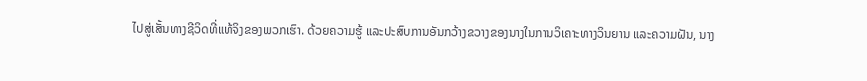ໄປສູ່ເສັ້ນທາງຊີວິດທີ່ແທ້ຈິງຂອງພວກເຮົາ. ດ້ວຍຄວາມຮູ້ ແລະປະສົບການອັນກວ້າງຂວາງຂອງນາງໃນການວິເຄາະທາງວິນຍານ ແລະຄວາມຝັນ, ນາງ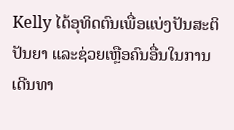Kelly ໄດ້ອຸທິດຕົນເພື່ອແບ່ງປັນສະຕິປັນຍາ ແລະຊ່ວຍເຫຼືອຄົນອື່ນໃນການເດີນທາ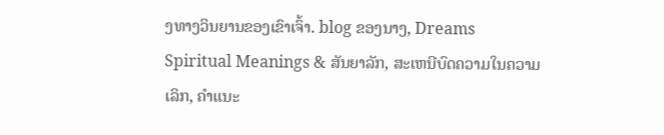ງທາງວິນຍານຂອງເຂົາເຈົ້າ. blog ຂອງນາງ, Dreams Spiritual Meanings & ສັນຍາລັກ, ສະເຫນີບົດຄວາມໃນຄວາມເລິກ, ຄໍາແນະ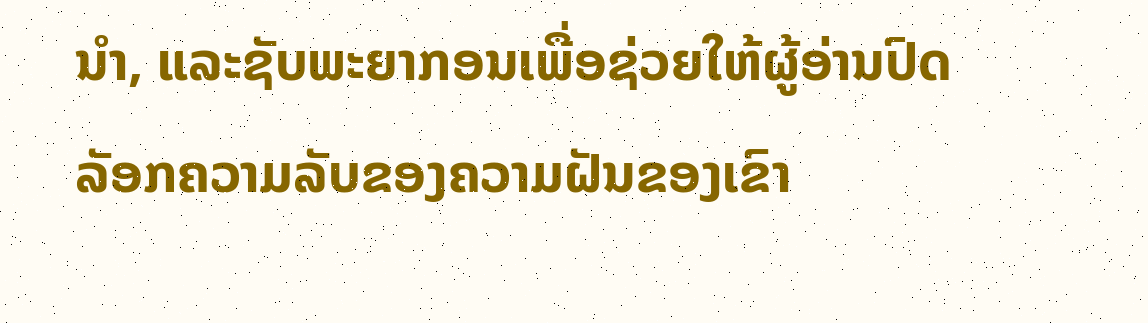ນໍາ, ແລະຊັບພະຍາກອນເພື່ອຊ່ວຍໃຫ້ຜູ້ອ່ານປົດລັອກຄວາມລັບຂອງຄວາມຝັນຂອງເຂົາ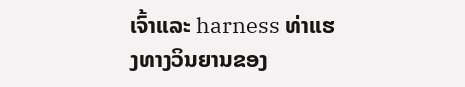ເຈົ້າແລະ harness ທ່າແຮງທາງວິນຍານຂອງ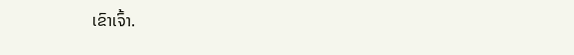ເຂົາເຈົ້າ.